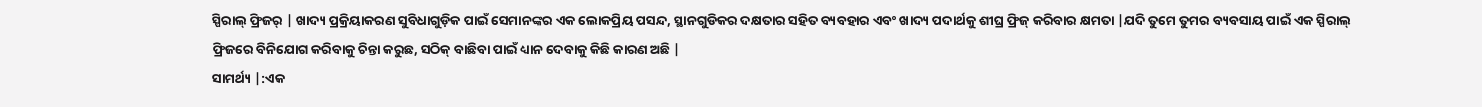ସ୍ପିରାଲ୍ ଫ୍ରିଜର୍ | ଖାଦ୍ୟ ପ୍ରକ୍ରିୟାକରଣ ସୁବିଧାଗୁଡ଼ିକ ପାଇଁ ସେମାନଙ୍କର ଏକ ଲୋକପ୍ରିୟ ପସନ୍ଦ, ସ୍ଥାନଗୁଡିକର ଦକ୍ଷତାର ସହିତ ବ୍ୟବହାର ଏବଂ ଖାଦ୍ୟ ପଦାର୍ଥକୁ ଶୀଘ୍ର ଫ୍ରିଜ୍ କରିବାର କ୍ଷମତା |ଯଦି ତୁମେ ତୁମର ବ୍ୟବସାୟ ପାଇଁ ଏକ ସ୍ପିରାଲ୍ ଫ୍ରିଜରେ ବିନିଯୋଗ କରିବାକୁ ଚିନ୍ତା କରୁଛ, ସଠିକ୍ ବାଛିବା ପାଇଁ ଧ୍ୟାନ ଦେବାକୁ କିଛି କାରଣ ଅଛି |
ସାମର୍ଥ୍ୟ |:ଏକ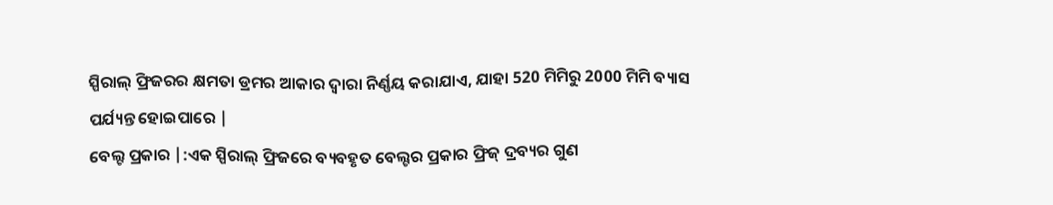ସ୍ପିରାଲ୍ ଫ୍ରିଜରର କ୍ଷମତା ଡ୍ରମର ଆକାର ଦ୍ୱାରା ନିର୍ଣ୍ଣୟ କରାଯାଏ, ଯାହା 520 ମିମିରୁ 2000 ମିମି ବ୍ୟାସ ପର୍ଯ୍ୟନ୍ତ ହୋଇପାରେ |
ବେଲ୍ଟ ପ୍ରକାର |:ଏକ ସ୍ପିରାଲ୍ ଫ୍ରିଜରେ ବ୍ୟବହୃତ ବେଲ୍ଟର ପ୍ରକାର ଫ୍ରିଜ୍ ଦ୍ରବ୍ୟର ଗୁଣ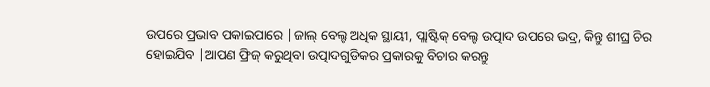ଉପରେ ପ୍ରଭାବ ପକାଇପାରେ |ଜାଲ୍ ବେଲ୍ଟ ଅଧିକ ସ୍ଥାୟୀ, ପ୍ଲାଷ୍ଟିକ୍ ବେଲ୍ଟ ଉତ୍ପାଦ ଉପରେ ଭଦ୍ର, କିନ୍ତୁ ଶୀଘ୍ର ଚିର ହୋଇଯିବ |ଆପଣ ଫ୍ରିଜ୍ କରୁଥିବା ଉତ୍ପାଦଗୁଡିକର ପ୍ରକାରକୁ ବିଚାର କରନ୍ତୁ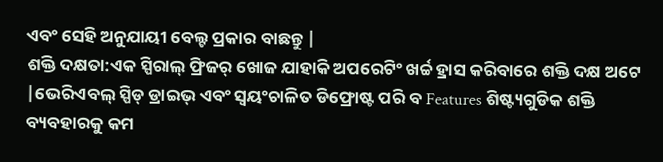ଏବଂ ସେହି ଅନୁଯାୟୀ ବେଲ୍ଟ ପ୍ରକାର ବାଛନ୍ତୁ |
ଶକ୍ତି ଦକ୍ଷତା:ଏକ ସ୍ପିରାଲ୍ ଫ୍ରିଜର୍ ଖୋଜ ଯାହାକି ଅପରେଟିଂ ଖର୍ଚ୍ଚ ହ୍ରାସ କରିବାରେ ଶକ୍ତି ଦକ୍ଷ ଅଟେ |ଭେରିଏବଲ୍ ସ୍ପିଡ୍ ଡ୍ରାଇଭ୍ ଏବଂ ସ୍ୱୟଂଚାଳିତ ଡିଫ୍ରୋଷ୍ଟ ପରି ବ Features ଶିଷ୍ଟ୍ୟଗୁଡିକ ଶକ୍ତି ବ୍ୟବହାରକୁ କମ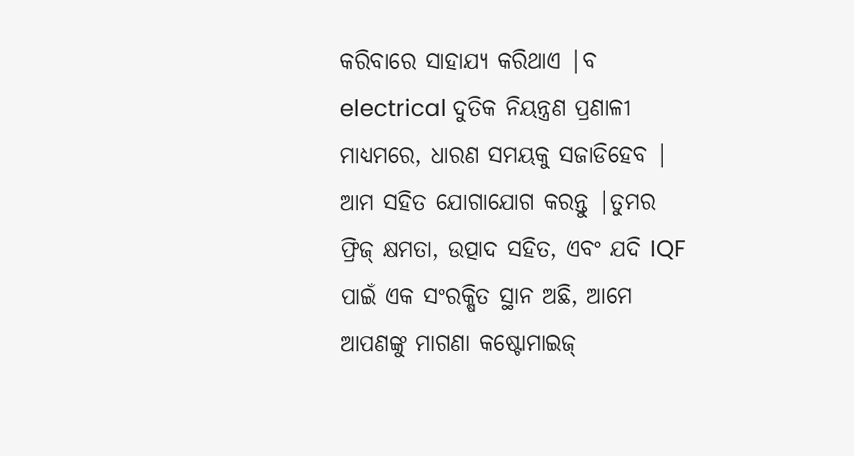କରିବାରେ ସାହାଯ୍ୟ କରିଥାଏ |ବ electrical ଦୁତିକ ନିୟନ୍ତ୍ରଣ ପ୍ରଣାଳୀ ମାଧ୍ୟମରେ, ଧାରଣ ସମୟକୁ ସଜାଡିହେବ |
ଆମ ସହିତ ଯୋଗାଯୋଗ କରନ୍ତୁ |ତୁମର ଫ୍ରିଜ୍ କ୍ଷମତା, ଉତ୍ପାଦ ସହିତ, ଏବଂ ଯଦି IQF ପାଇଁ ଏକ ସଂରକ୍ଷିତ ସ୍ଥାନ ଅଛି, ଆମେ ଆପଣଙ୍କୁ ମାଗଣା କଷ୍ଟୋମାଇଜ୍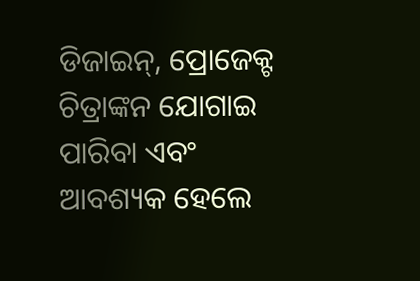ଡିଜାଇନ୍, ପ୍ରୋଜେକ୍ଟ ଚିତ୍ରାଙ୍କନ ଯୋଗାଇ ପାରିବା ଏବଂ ଆବଶ୍ୟକ ହେଲେ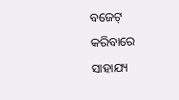ବଜେଟ୍ କରିବାରେ ସାହାଯ୍ୟ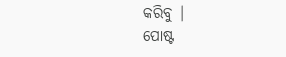କରିବୁ |
ପୋଷ୍ଟ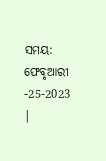ସମୟ: ଫେବୃଆରୀ -25-2023 |